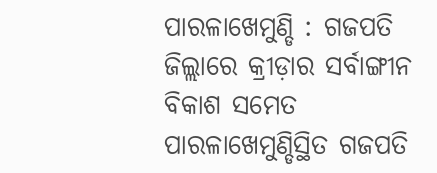ପାରଳାଖେମୁଣ୍ଡି : ଗଜପତି ଜିଲ୍ଲାରେ କ୍ରୀଡ଼ାର ସର୍ବାଙ୍ଗୀନ ବିକାଶ ସମେତ ପାରଳାଖେମୁଣ୍ଡିସ୍ଥିତ ଗଜପତି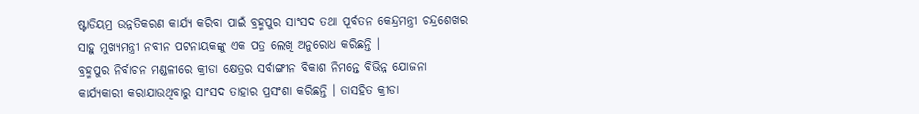ଷ୍ଟାଡିୟମ୍ର ଉନ୍ନତିକରଣ କାର୍ଯ୍ୟ କରିବା ପାଇଁ ବ୍ରହ୍ମପୁର ସାଂସଦ ତଥା ପୂର୍ବତନ କେନ୍ଦ୍ରମନ୍ତ୍ରୀ ଚନ୍ଦ୍ରଶେଖର ସାହୁ ମୁଖ୍ୟମନ୍ତ୍ରୀ ନବୀନ ପଟନାୟକଙ୍କୁ ଏକ ପତ୍ର ଲେଖି ଅନୁରୋଧ କରିଛନ୍ତି ।
ବ୍ରହ୍ମପୁର ନିର୍ବାଚନ ମଣ୍ଡଳୀରେ କ୍ରୀଡା କ୍ଷେତ୍ରର ସର୍ବାଙ୍ଗୀନ ବିକାଶ ନିମନ୍ତେ ବିଭିନ୍ନ ଯୋଜନା କାର୍ଯ୍ୟକାରୀ କରାଯାଉଥିବାରୁ ସାଂସଦ ତାହାର ପ୍ରସଂଶା କରିଛନ୍ତି । ତାସହିତ କ୍ରୀଡା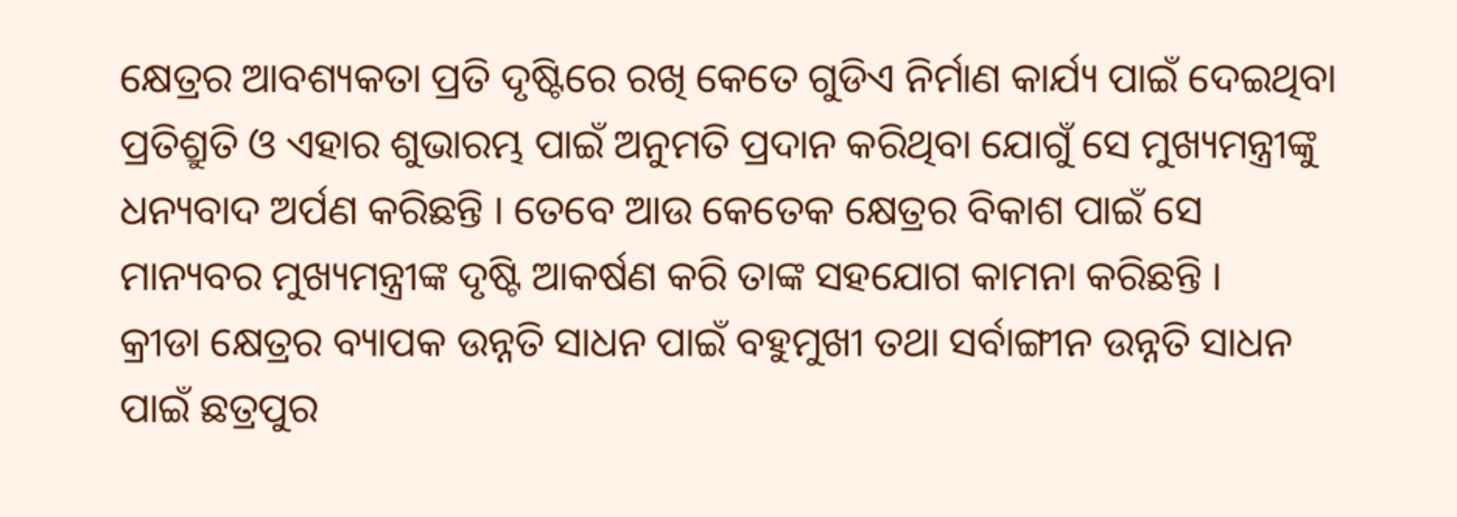କ୍ଷେତ୍ରର ଆବଶ୍ୟକତା ପ୍ରତି ଦୃଷ୍ଟିରେ ରଖି କେତେ ଗୁଡିଏ ନିର୍ମାଣ କାର୍ଯ୍ୟ ପାଇଁ ଦେଇଥିବା ପ୍ରତିଶ୍ରୁତି ଓ ଏହାର ଶୁଭାରମ୍ଭ ପାଇଁ ଅନୁମତି ପ୍ରଦାନ କରିଥିବା ଯୋଗୁଁ ସେ ମୁଖ୍ୟମନ୍ତ୍ରୀଙ୍କୁ ଧନ୍ୟବାଦ ଅର୍ପଣ କରିଛନ୍ତି । ତେବେ ଆଉ କେତେକ କ୍ଷେତ୍ରର ବିକାଶ ପାଇଁ ସେ ମାନ୍ୟବର ମୁଖ୍ୟମନ୍ତ୍ରୀଙ୍କ ଦୃଷ୍ଟି ଆକର୍ଷଣ କରି ତାଙ୍କ ସହଯୋଗ କାମନା କରିଛନ୍ତି ।
କ୍ରୀଡା କ୍ଷେତ୍ରର ବ୍ୟାପକ ଉନ୍ନତି ସାଧନ ପାଇଁ ବହୁମୁଖୀ ତଥା ସର୍ବାଙ୍ଗୀନ ଉନ୍ନତି ସାଧନ ପାଇଁ ଛତ୍ରପୁର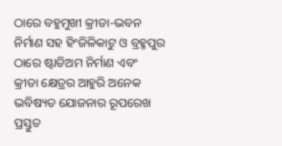ଠାରେ ବହୁମୁଖୀ କ୍ରୀଡା-ଭବନ ନିର୍ମାଣ ସହ ହିଂଜିଳିକାଟୁ ଓ ବ୍ରହ୍ମପୁର ଠାରେ ଷ୍ଟାଡିଅମ ନିର୍ମାଣ ଏବଂ କ୍ରୀଡା କ୍ଷେତ୍ରର ଆହୁରି ଅନେକ ଭବିଷ୍ୟତ ଯୋଜନାର ରୂପରେଖ ପ୍ରସ୍ତୁତ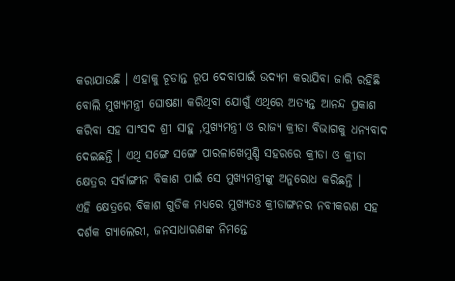କରାଯାଉଛି । ଏହାକୁ ଚୂଡାନ୍ତ ରୂପ ଦେବାପାଇଁ ଉଦ୍ୟମ କରାଯିବା ଜାରି ରହିଛି ବୋଲି ମୁଖ୍ୟମନ୍ତ୍ରୀ ଘୋଷଣା କରିଥିବା ଯୋଗୁଁ ଏଥିରେ ଅତ୍ୟନ୍ତ ଆନନ୍ଦ ପ୍ରକାଶ କରିବା ସହ ସାଂସଦ ଶ୍ରୀ ସାହୁ ,ମୁଖ୍ୟମନ୍ତ୍ରୀ ଓ ରାଜ୍ୟ କ୍ରୀଡା ବିଭାଗକୁ ଧନ୍ୟବାଦ ଦେଇଛନ୍ତି । ଏଥି ସଙ୍ଗେ ସଙ୍ଗେ ପାରଳାଖେମୁଣ୍ଡି ସହରରେ କ୍ରୀଡା ଓ କ୍ରୀଡା କ୍ଷେତ୍ରର ସର୍ବାଙ୍ଗୀନ ବିକାଶ ପାଇଁ ସେ ମୁଖ୍ୟମନ୍ତ୍ରୀଙ୍କୁ ଅନୁରୋଧ କରିଛନ୍ତି ।
ଏହି କ୍ଷେତ୍ରରେ ବିକାଶ ଗୁଡିକ ମଧ୍ୟରେ ମୁଖ୍ୟତଃ କ୍ରୀଡାଙ୍ଗନର ନବୀକରଣ ସହ ଦର୍ଶକ ଗ୍ୟାଲେରୀ, ଜନସାଧାରଣଙ୍କ ନିମନ୍ତେ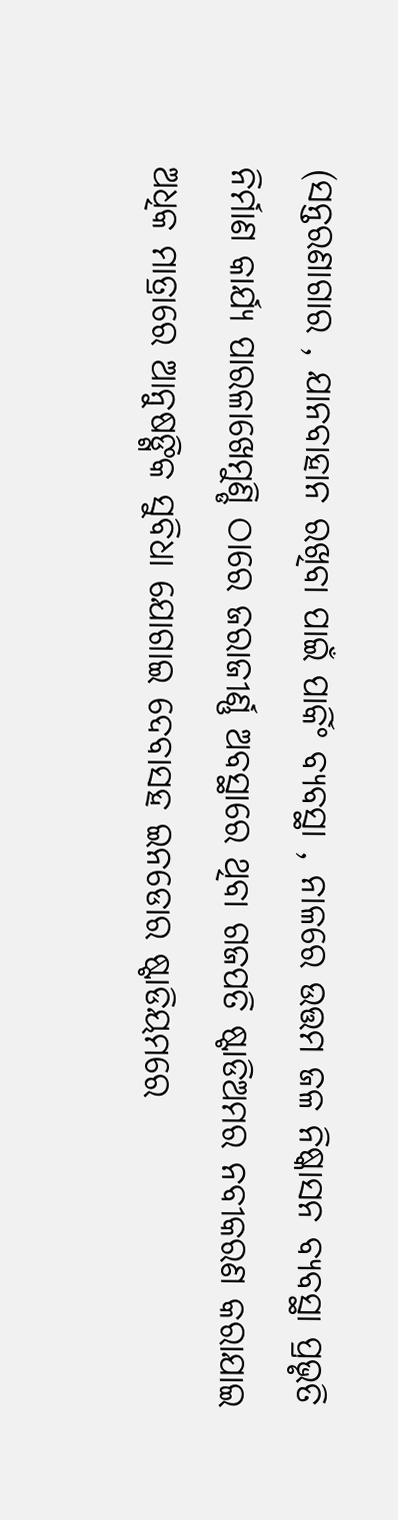(ସନ୍ତରଣାଗାର , ଯାନବାହାନ ରଖିବା ପାଇଁ ପାର୍କିଂ ବ୍ୟବସ୍ଥା , ନାଳରେ ଉତ୍ତମ ଜଳ ନିଷ୍କାସନ ବ୍ୟବସ୍ଥା ପ୍ରଭୃତି ନିର୍ମାଣ କାର୍ଯ୍ୟ ପାରଳାଖେମୁଣ୍ଡି ଠାରେ ଜରାଜୀର୍ଣ୍ଣ ଅବସ୍ଥାରେ ଥିବା ଗଜପତି ଷ୍ଟାଡିଅମର ନବୀକରଣ କରାଯାଇ ଅଧିକ ମାତ୍ରାରେ ଆନୁଷଙ୍ଗିକ ସୁବିଧା ଯୋଗାଇ ଦେବାସହ ଇନଡୋର ଷ୍ଟାଡିୟମରେ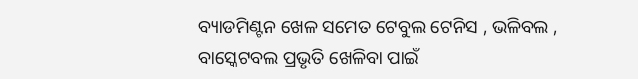ବ୍ୟାଡମିଣ୍ଟନ ଖେଳ ସମେତ ଟେବୁଲ ଟେନିସ , ଭଳିବଲ , ବାସ୍କେଟବଲ ପ୍ରଭୃତି ଖେଳିବା ପାଇଁ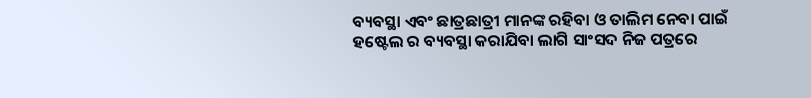ବ୍ୟବସ୍ଥା ଏବଂ ଛାତ୍ରଛାତ୍ରୀ ମାନଙ୍କ ରହିବା ଓ ତାଲିମ ନେବା ପାଇଁ ହଷ୍ଟେଲ ର ବ୍ୟବସ୍ଥା କରାଯିବା ଲାଗି ସାଂସଦ ନିଜ ପତ୍ରରେ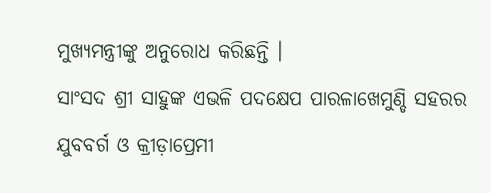ମୁଖ୍ୟମନ୍ତ୍ରୀଙ୍କୁ ଅନୁରୋଧ କରିଛନ୍ତି ।
ସାଂସଦ ଶ୍ରୀ ସାହୁଙ୍କ ଏଭଳି ପଦକ୍ଷେପ ପାରଳାଖେମୁଣ୍ଡି ସହରର ଯୁବବର୍ଗ ଓ କ୍ରୀଡ଼ାପ୍ରେମୀ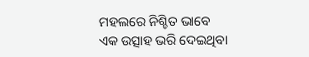ମହଲରେ ନିଶ୍ଚିତ ଭାବେ ଏକ ଉତ୍ସାହ ଭରି ଦେଇଥିବା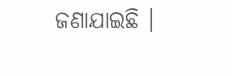ଜଣାଯାଇଛି ।